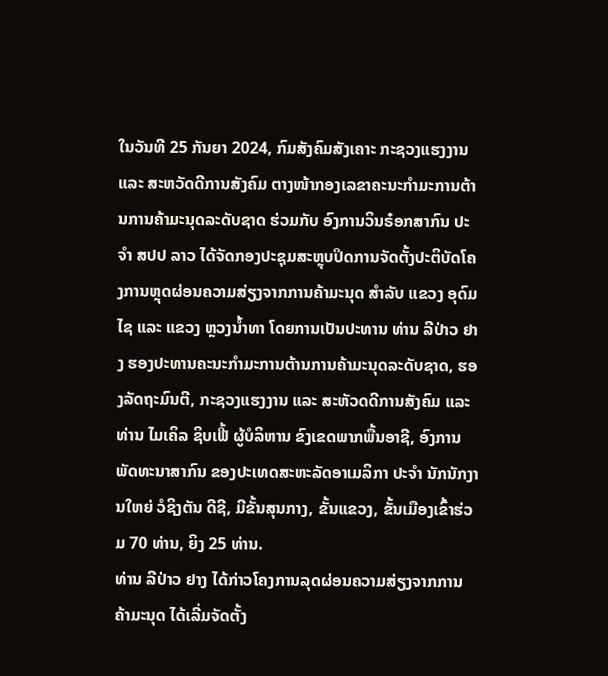ໃນວັນທີ 25 ກັນຍາ 2024, ກົມສັງຄົມສັງເຄາະ ກະຊວງແຮງງານ ແລະ ສະຫວັດດີການສັງຄົມ ຕາງໜ້າກອງເລຂາຄະນະກຳມະການຕ້ານການຄ້າມະນຸດລະດັບຊາດ ຮ່ວມກັບ ອົງການວິນຣ໋ອກສາກົນ ປະຈຳ ສປປ ລາວ ໄດ້ຈັດກອງປະຊຸມສະຫຼຸບປິດການຈັດຕັ້ງປະຕິບັດໂຄງການຫຼຸດຜ່ອນຄວາມສ່ຽງຈາກການຄ້າມະນຸດ ສຳລັບ ແຂວງ ອຸດົມໄຊ ແລະ ແຂວງ ຫຼວງນໍ້າທາ ໂດຍການເປັນປະທານ ທ່ານ ລີປ່າວ ຢາງ ຮອງປະທານຄະນະກຳມະການຕ້ານການຄ້າມະນຸດລະດັບຊາດ, ຮອງລັດຖະມົນຕີ, ກະຊວງແຮງງານ ແລະ ສະຫັວດດີການສັງຄົມ ແລະ ທ່ານ ໄມເຄິລ ຊິບເຟີ້ ຜູ້ບໍລິຫານ ຂົງເຂດພາກພື້ນອາຊີ, ອົງການພັດທະນາສາກົນ ຂອງປະເທດສະຫະລັດອາເມລິກາ ປະຈຳ ນັກນັກງານໃຫຍ່ ວໍຊິງຕັນ ດີຊີ, ມີຂັ້ນສຸນກາງ, ຂັ້ນແຂວງ, ຂັ້ນເມືອງເຂົ້າຮ່ວມ 70 ທ່ານ, ຍິງ 25 ທ່ານ.
ທ່ານ ລີປ່າວ ຢາງ ໄດ້ກ່າວໂຄງການລຸດຜ່ອນຄວາມສ່ຽງຈາກການຄ້າມະນຸດ ໄດ້ເລີ່ມຈັດຕັ້ງ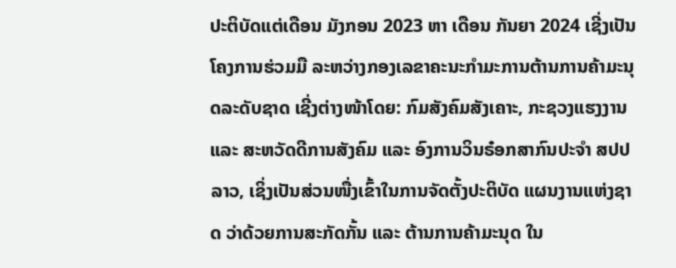ປະຕິບັດແຕ່ເດືອນ ມັງກອນ 2023 ຫາ ເດືອນ ກັນຍາ 2024 ເຊີ່ງເປັນໂຄງການຮ່ວມມື ລະຫວ່າງກອງເລຂາຄະນະກໍາມະການຕ້ານການຄ້າມະນຸດລະດັບຊາດ ເຊີ່ງຕ່າງໜ້າໂດຍ: ກົມສັງຄົມສັງເຄາະ, ກະຊວງແຮງງານ ແລະ ສະຫວັດດີການສັງຄົມ ແລະ ອົງການວິນຣ໋ອກສາກົນປະຈຳ ສປປ ລາວ, ເຊິ່ງເປັນສ່ວນໜື່ງເຂົ້າໃນການຈັດຕັ້ງປະຕິບັດ ແຜນງານແຫ່ງຊາດ ວ່າດ້ວຍການສະກັດກັ້ນ ແລະ ຕ້ານການຄ້າມະນຸດ ໃນ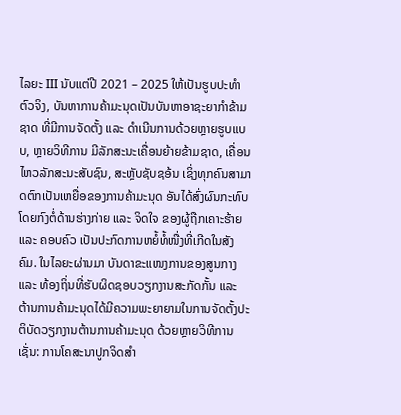ໄລຍະ III ນັບແຕ່ປີ 2021 – 2025 ໃຫ້ເປັນຮູບປະທໍາຕົວຈິງ, ບັນຫາການຄ້າມະນຸດເປັນບັນຫາອາຊະຍາກໍາຂ້າມຊາດ ທີ່ມີການຈັດຕັ້ງ ແລະ ດຳເນີນການດ້ວຍຫຼາຍຮູບແບບ, ຫຼາຍວິທີການ ມີລັກສະນະເຄື່ອນຍ້າຍຂ້າມຊາດ, ເຄື່ອນໄຫວລັກສະນະສັບຊົນ, ສະຫຼັບຊັບຊອ້ນ ເຊິ່ງທຸກຄົນສາມາດຕົກເປັນເຫຍື່ອຂອງການຄ້າມະນຸດ ອັນໄດ້ສົ່ງຜົນກະທົບໂດຍກົງຕໍ່ດ້ານຮ່າງກ່າຍ ແລະ ຈິດໃຈ ຂອງຜູ້ຖືກເຄາະຮ້າຍ ແລະ ຄອບຄົວ ເປັນປະກົດການຫຍໍ້ທໍ້ໜື່ງທີ່ເກີດໃນສັງຄົມ. ໃນໄລຍະຜ່ານມາ ບັນດາຂະແໜງການຂອງສູນກາງ ແລະ ທ້ອງຖິ່ນທີ່ຮັບຜິດຊອບວຽກງານສະກັດກັ້ນ ແລະ ຕ້ານການຄ້າມະນຸດໄດ້ມີຄວາມພະຍາຍາມໃນການຈັດຕັ້ງປະຕິບັດວຽກງານຕ້ານການຄ້າມະນຸດ ດ້ວຍຫຼາຍວິທີການ ເຊັ່ນ: ການໂຄສະນາປູກຈິດສຳ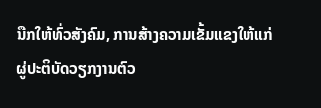ນືກໃຫ້ທົ່ວສັງຄົມ, ການສ້າງຄວາມເຂັ້ມແຂງໃຫ້ແກ່ຜູ່ປະຕິບັດວຽກງານຕົວ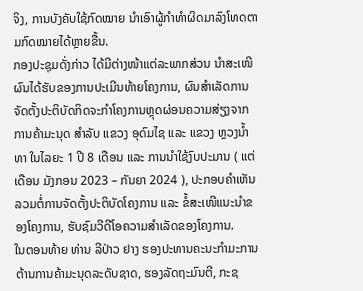ຈິງ, ການບັງຄັບໃຊ້ກົດໝາຍ ນຳເອົາຜູ້ກຳທໍາຜິດມາລົງໂທດຕາມກົດໝາຍໄດ້ຫຼາຍຂື້ນ.
ກອງປະຊຸມດັ່ງກ່າວ ໄດ້ມີຕ່າງໜ້າແຕ່ລະພາກສ່ວນ ນໍາສະເໜີຜົນໄດ້ຮັບຂອງການປະເມີນທ້າຍໂຄງການ, ຜົນສໍາເລັດການຈັດຕັ້ງປະຕິບັດກິດຈະກຳໂຄງການຫຼຸດຜ່ອນຄວາມສ່ຽງຈາກການຄ້າມະນຸດ ສຳລັບ ແຂວງ ອຸດົມໄຊ ແລະ ແຂວງ ຫຼວງນໍ້າທາ ໃນໄລຍະ 1 ປີ 8 ເດືອນ ແລະ ການນຳໃຊ້ງົບປະມານ ( ແຕ່ເດືອນ ມັງກອນ 2023 – ກັນຍາ 2024 ), ປະກອບຄໍາເຫັນລວມຕໍ່ການຈັດຕັ້ງປະຕິບັດໂຄງການ ແລະ ຂໍ້ສະເໜີແນະນໍາຂອງໂຄງການ, ຮັບຊົມວີດີໂອຄວາມສຳເລັດຂອງໂຄງການ.
ໃນຕອນທ້າຍ ທ່ານ ລີປ່າວ ຢາງ ຮອງປະທານຄະນະກຳມະການຕ້ານການຄ້າມະນຸດລະດັບຊາດ, ຮອງລັດຖະມົນຕີ, ກະຊ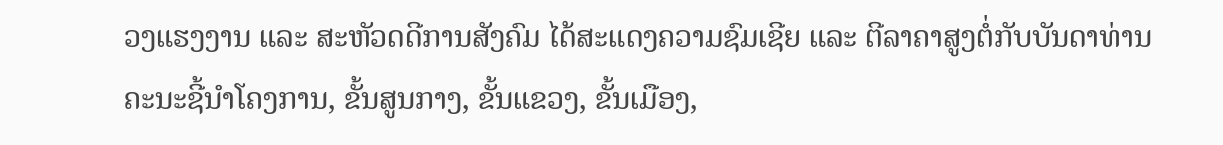ວງແຮງງານ ແລະ ສະຫັວດດີການສັງຄົມ ໄດ້ສະແດງຄວາມຊົມເຊີຍ ແລະ ຕີລາຄາສູງຕໍ່ກັບບັນດາທ່ານຄະນະຊີ້ນໍາໂຄງການ, ຂັ້ນສູນກາງ, ຂັ້ນແຂວງ, ຂັ້ນເມືອງ,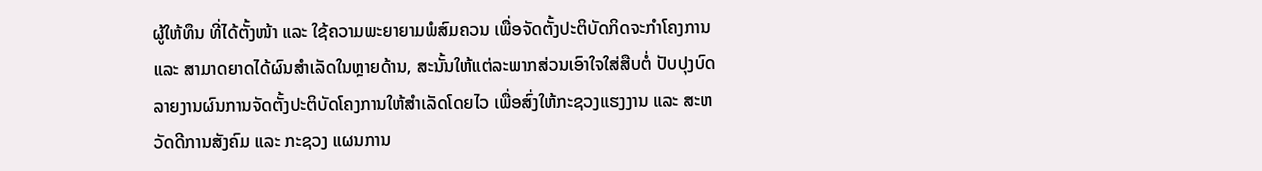ຜູ້ໃຫ້ທຶນ ທີ່ໄດ້ຕັ້ງໜ້າ ແລະ ໃຊ້ຄວາມພະຍາຍາມພໍສົມຄວນ ເພື່ອຈັດຕັ້ງປະຕິບັດກິດຈະກໍາໂຄງການ ແລະ ສາມາດຍາດໄດ້ຜົນສໍາເລັດໃນຫຼາຍດ້ານ, ສະນັ້ນໃຫ້ແຕ່ລະພາກສ່ວນເອົາໃຈໃສ່ສືບຕໍ່ ປັບປຸງບົດລາຍງານຜົນການຈັດຕັ້ງປະຕິບັດໂຄງການໃຫ້ສຳເລັດໂດຍໄວ ເພື່ອສົ່ງໃຫ້ກະຊວງແຮງງານ ແລະ ສະຫວັດດີການສັງຄົມ ແລະ ກະຊວງ ແຜນການ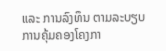ແລະ ການລົງທຶນ ຕາມລະບຽບການຄຸ້ມຄອງໂຄງກາ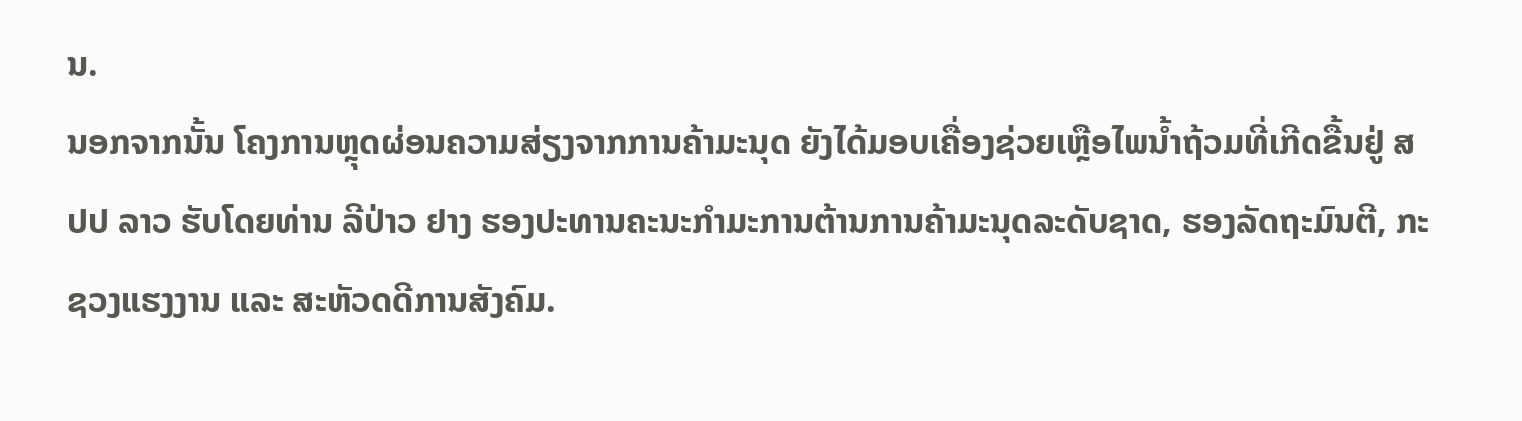ນ.
ນອກຈາກນັ້ນ ໂຄງການຫຼຸດຜ່ອນຄວາມສ່ຽງຈາກການຄ້າມະນຸດ ຍັງໄດ້ມອບເຄື່ອງຊ່ວຍເຫຼືອໄພນ້ຳຖ້ວມທີ່ເກີດຂື້ນຢູ່ ສປປ ລາວ ຮັບໂດຍທ່ານ ລີປ່າວ ຢາງ ຮອງປະທານຄະນະກຳມະການຕ້ານການຄ້າມະນຸດລະດັບຊາດ, ຮອງລັດຖະມົນຕີ, ກະຊວງແຮງງານ ແລະ ສະຫັວດດີການສັງຄົມ.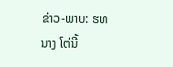ຂ່າວ-ພາບ: ຮທ ນາງ ໂຕ່ນີ້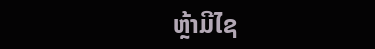ຫຼ້າມີໄຊ